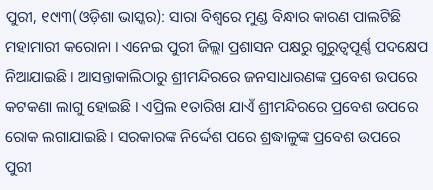ପୁରୀ, ୧୯ା୩(ଓଡ଼ିଶା ଭାସ୍କର): ସାରା ବିଶ୍ୱରେ ମୁଣ୍ଡ ବିନ୍ଧାର କାରଣ ପାଲଟିଛି ମହାମାରୀ କରୋନା । ଏନେଇ ପୁରୀ ଜିଲ୍ଲା ପ୍ରଶାସନ ପକ୍ଷରୁ ଗୁରୁତ୍ୱପୂର୍ଣ୍ଣ ପଦକ୍ଷେପ ନିଆଯାଇଛି । ଆସନ୍ତାକାଲିଠାରୁ ଶ୍ରୀମନ୍ଦିରରେ ଜନସାଧାରଣଙ୍କ ପ୍ରବେଶ ଉପରେ କଟକଣା ଲାଗୁ ହୋଇଛି । ଏପ୍ରିଲ ୧ତାରିଖ ଯାଏଁ ଶ୍ରୀମନ୍ଦିରରେ ପ୍ରବେଶ ଉପରେ ରୋକ ଲଗାଯାଇଛି । ସରକାରଙ୍କ ନିର୍ଦ୍ଦେଶ ପରେ ଶ୍ରଦ୍ଧାଳୁଙ୍କ ପ୍ରବେଶ ଉପରେ ପୁରୀ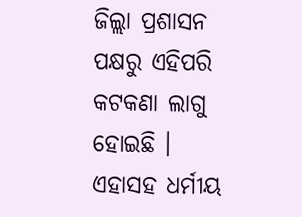ଜିଲ୍ଲା ପ୍ରଶାସନ ପକ୍ଷରୁ ଏହିପରି କଟକଣା ଲାଗୁ ହୋଇଛି । ଏହାସହ ଧର୍ମୀୟ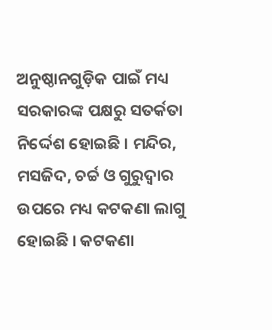ଅନୁଷ୍ଠାନଗୁଡ଼ିକ ପାଇଁ ମଧ୍ୟ ସରକାରଙ୍କ ପକ୍ଷରୁ ସତର୍କତା ନିର୍ଦ୍ଦେଶ ହୋଇଛି । ମନ୍ଦିର, ମସଜିଦ, ଚର୍ଚ୍ଚ ଓ ଗୁରୁଦ୍ୱାର ଉପରେ ମଧ୍ୟ କଟକଣା ଲାଗୁ ହୋଇଛି । କଟକଣା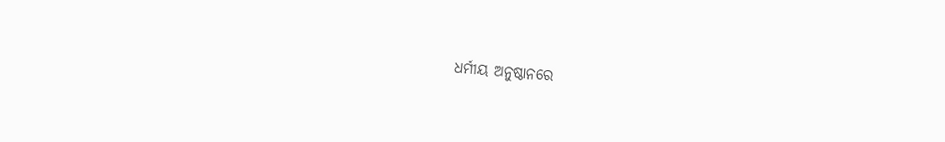ଧର୍ମୀୟ ଅନୁଷ୍ଠାନରେ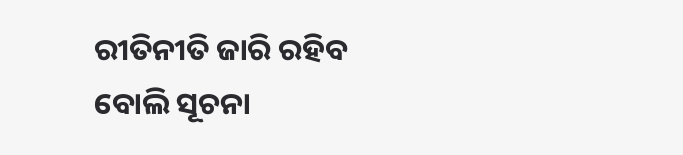ରୀତିନୀତି ଜାରି ରହିବ ବୋଲି ସୂଚନା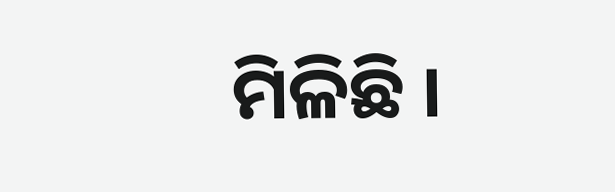ମିଳିଛି ।